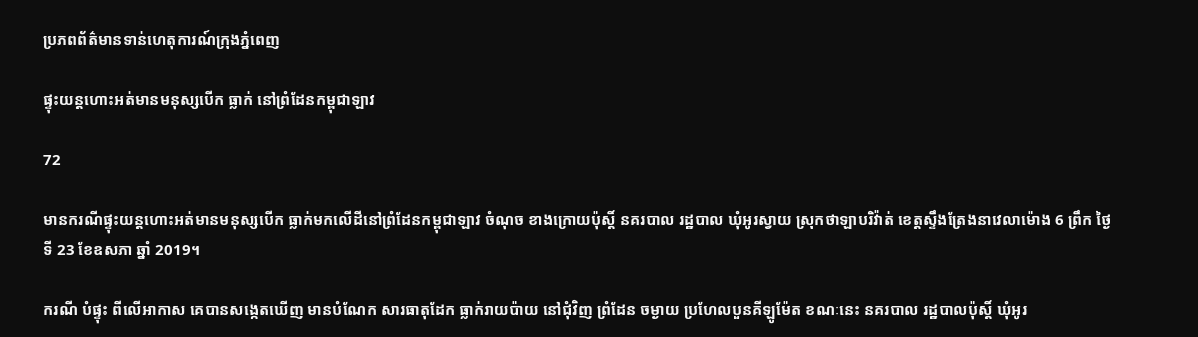ប្រភពព័ត៌មានទាន់ហេតុការណ៍ក្រុងភ្នំពេញ

ផ្ទុះយន្តហោះអត់មានមនុស្សបើក ធ្លាក់ នៅព្រំដែនកម្ពុជាឡាវ

72

មានករណីផ្ទុះយន្តហោះអត់មានមនុស្សបើក ធ្លាក់មកលើដីនៅព្រំដែនកម្ពុជាឡាវ ចំណុច ខាងក្រោយប៉ុស្តិ៍ នគរបាល រដ្ឋបាល ឃុំអូរស្វាយ ស្រុកថាឡាបរិវ៉ាត់ ខេត្តស្ទឹងត្រែងនាវេលាម៉ោង 6 ព្រឹក ថ្ងៃទី 23 ខែឧសភា ឆ្នាំ 2019។

ករណី បំផ្ទុះ ពីលើអាកាស គេបានសង្កេតឃើញ មានបំណែក សារធាតុដែក ធ្លាក់រាយប៉ាយ នៅជុំវិញ ព្រំដែន ចម្ងាយ ប្រហែលបួនគីឡូម៉ែត ខណៈនេះ នគរបាល រដ្ឋបាលប៉ុស្តិ៍ ឃុំអូរ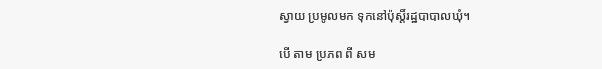ស្វាយ ប្រមូលមក ទុកនៅប៉ុស្តិ៍រដ្ឋបាបាលឃុំ។

បើ តាម ប្រភព ពី សម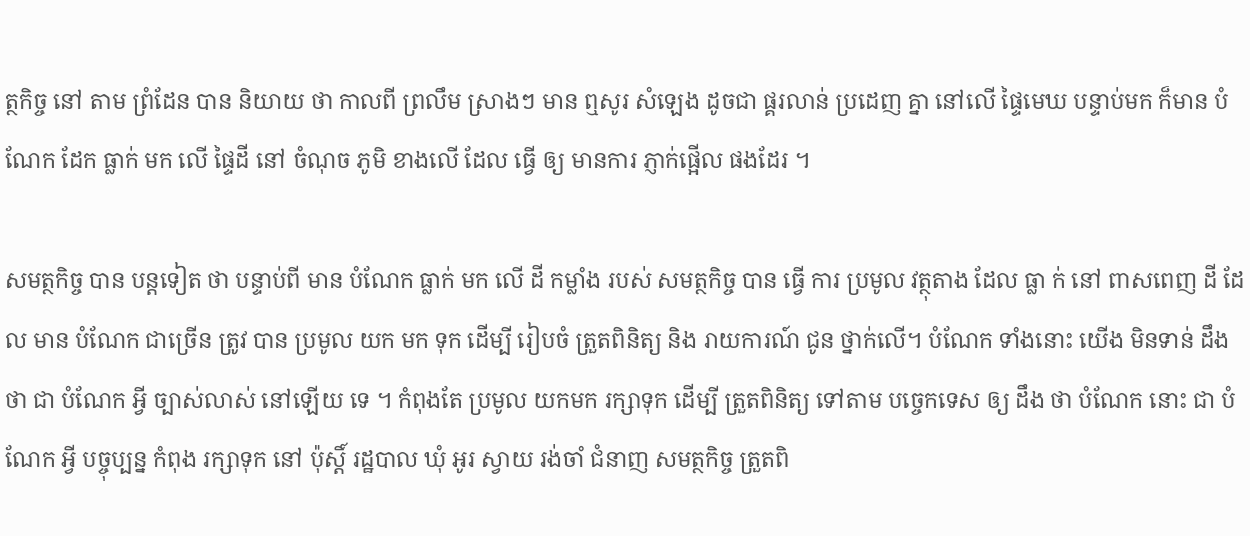ត្ថកិច្ច នៅ តាម ព្រំដែន បាន និយាយ ថា កាលពី ព្រលឹម ស្រាងៗ មាន ឮសូរ សំឡេង ដូចជា ផ្គរលាន់ ប្រដេញ គ្នា នៅលើ ផ្ទៃមេឃ បន្ទាប់មក ក៏មាន បំណែក ដែក ធ្លាក់ មក លើ ផ្ទៃដី នៅ ចំណុច ភូមិ ខាងលើ ដែល ធ្វើ ឲ្យ មានការ ភ្ញាក់ផ្អើល ផងដែរ ។

សមត្ថកិច្ច បាន បន្តទៀត ថា បន្ទាប់ពី មាន បំណែក ធ្លាក់ មក លើ ដី កម្លាំង របស់ សមត្ថកិច្ច បាន ធ្វើ ការ ប្រមូល វត្ថុតាង ដែល ធ្លា ក់ នៅ ពាសពេញ ដី ដែល មាន បំណែក ជាច្រើន ត្រូវ បាន ប្រមូល យក មក ទុក ដើម្បី រៀបចំ ត្រួតពិនិត្យ និង រាយការណ៍ ជូន ថ្នាក់លើ។ បំណែក ទាំងនោះ យើង មិនទាន់ ដឹងថា ជា បំណែក អ្វី ច្បាស់លាស់ នៅឡើយ ទេ ។ កំពុងតែ ប្រមូល យកមក រក្សាទុក ដើម្បី ត្រួតពិនិត្យ ទៅតាម បច្ចេកទេស ឲ្យ ដឹង ថា បំណែក នោះ ជា បំណែក អ្វី បច្ចុប្បន្ន កំពុង រក្សាទុក នៅ ប៉ុស្តិ៍ រដ្ឋបាល ឃុំ អូរ ស្វាយ រង់ចាំ ជំនាញ សមត្ថកិច្ច ត្រួតពិ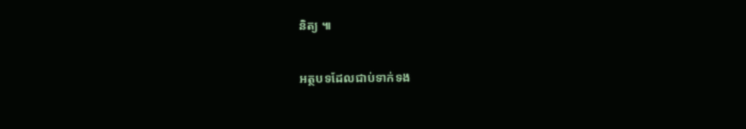និត្យ ៕

អត្ថបទដែលជាប់ទាក់ទង